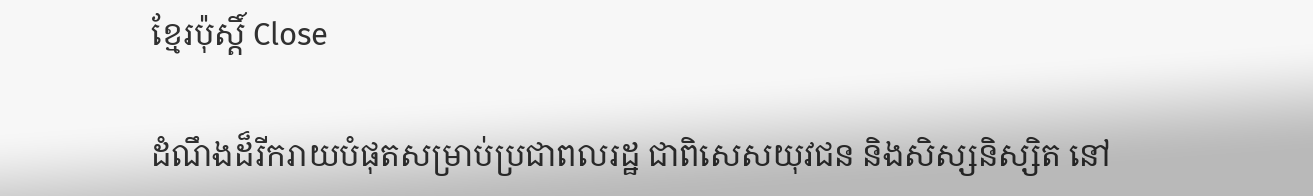ខ្មែរប៉ុស្ដិ៍ Close

ដំណឹងដ៏រីករាយបំផុតសម្រាប់ប្រជាពលរដ្ឋ ជាពិសេសយុវជន និងសិស្សនិស្សិត នៅ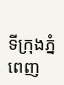ទីក្រុងភ្នំពេញ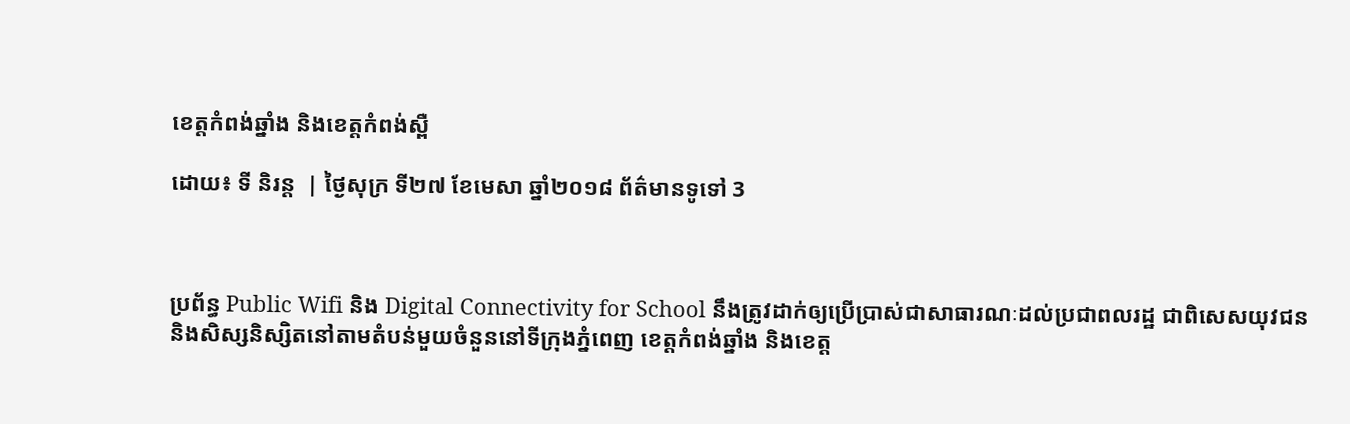ខេត្តកំពង់ឆ្នាំង និងខេត្តកំពង់ស្ពឺ

ដោយ៖ ទី និរន្ដ  | ថ្ងៃសុក្រ ទី២៧ ខែមេសា ឆ្នាំ២០១៨ ព័ត៌មានទូទៅ 3



ប្រព័ន្ធ Public Wifi និង Digital Connectivity for School នឹងត្រូវដាក់ឲ្យប្រើប្រាស់ជាសាធារណៈដល់ប្រជាពលរដ្ឋ ជាពិសេសយុវជន និងសិស្សនិស្សិតនៅតាមតំបន់មួយចំនួននៅទីក្រុងភ្នំពេញ ខេត្តកំពង់ឆ្នាំង និងខេត្ត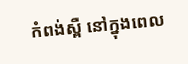កំពង់ស្ពឺ នៅក្នុងពេល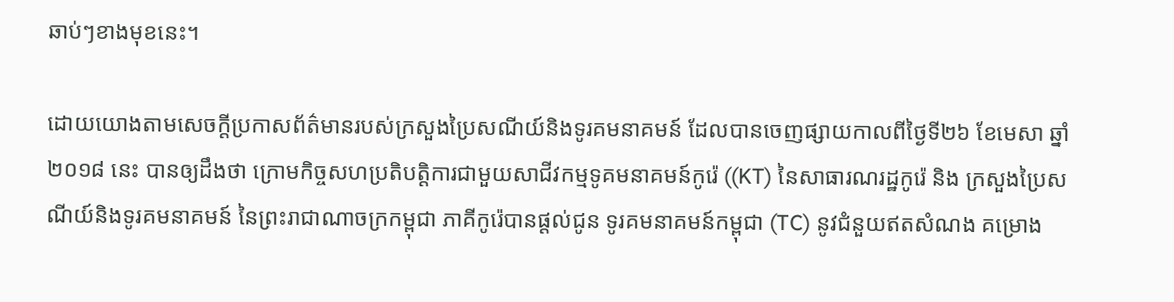ឆាប់ៗខាងមុខនេះ។

ដោយយោងតាមសេចក្ដីប្រកាសព័ត៌មានរបស់ក្រសួងប្រៃសណីយ៍និងទូរគមនាគមន៍ ដែលបានចេញផ្សាយកាលពីថ្ងៃទី២៦ ខែមេសា ឆ្នាំ២០១៨ នេះ បានឲ្យដឹងថា ក្រោមកិច្ចសហប្រតិបត្តិការជាមួយសាជីវកម្មទូគមនាគមន៍កូរ៉េ ((KT) នៃសាធារណរដ្ឋកូរ៉េ និង ក្រសួងប្រៃសណីយ៍និងទូរគមនាគមន៍ នៃព្រះរាជាណាចក្រកម្ពុជា ភាគីកូរ៉េបានផ្ដល់ជូន ទូរគមនាគមន៍កម្ពុជា (TC) នូវជំនួយឥតសំណង គម្រោង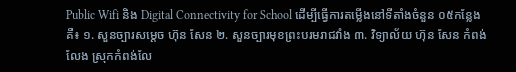Public Wifi និង Digital Connectivity for School ដើម្បីធ្វើការតម្លើងនៅទីតាំងចំនួន ០៥កន្លែងគឺ៖ ១. សួនច្បារសម្តេច ហ៊ុន សែន ២. សួនច្បារមុខព្រះបរមរាជវាំង ៣. វិទ្យាល័យ ហ៊ុន សែន កំពង់លែង ស្រុកកំពង់លែ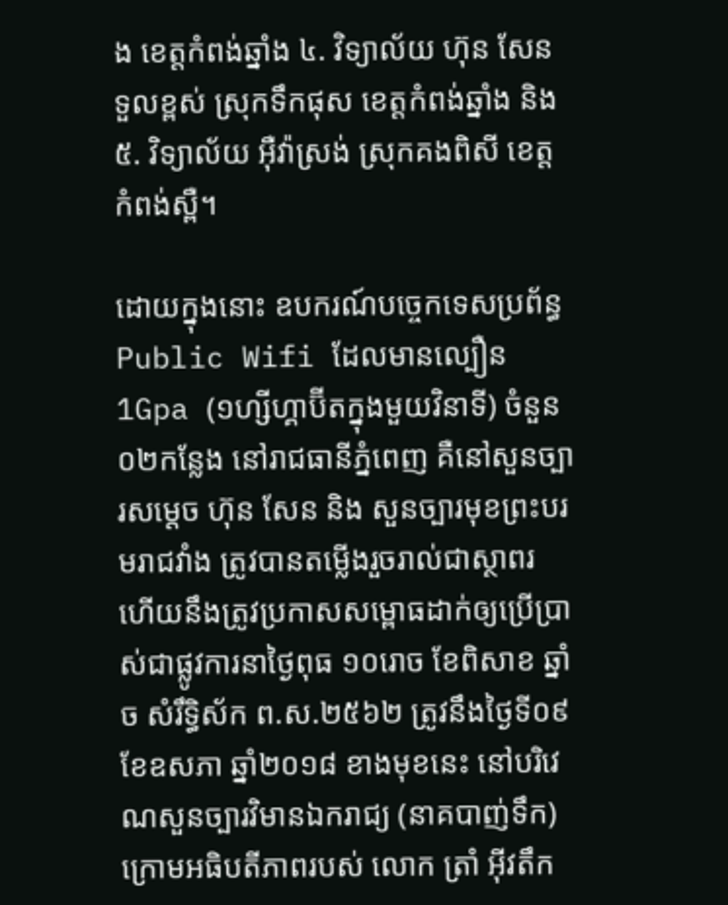ង ខេត្តកំពង់ឆ្នាំង ៤. វិទ្យាល័យ ហ៊ុន សែន ទួលខ្ពស់ ស្រុកទឹកផុស ខេត្តកំពង់ឆ្នាំង និង ៥. វិទ្យាល័យ អ៊ឺវ៉ាស្រង់ ស្រុកគងពិសី ខេត្តកំពង់ស្ពឺ។

ដោយក្នុងនោះ ឧបករណ៍បច្ចេកទេសប្រព័ន្ធ Public Wifi ដែលមានល្បឿន 1Gpa (១ហ្សីហ្គាប៊ីតក្នុងមួយវិនាទី) ចំនួន ០២កន្លែង នៅរាជធានីភ្នំពេញ គឺនៅសួនច្បារសម្តេច ហ៊ុន សែន និង សួនច្បារមុខព្រះបរមរាជវាំង ត្រូវបានតម្លើងរួចរាល់ជាស្ថាពរ ហើយនឹងត្រូវប្រកាសសម្ពោធដាក់ឲ្យប្រើប្រាស់ជាផ្លូវការនាថ្ងៃពុធ ១០រោច ខែពិសាខ ឆ្នាំច សំរឹទ្ធិស័ក ព.ស.២៥៦២ ត្រូវនឹងថ្ងៃទី០៩ ខែឧសភា ឆ្នាំ២០១៨ ខាងមុខនេះ នៅបរិវេណសួនច្បារវិមានឯករាជ្យ (នាគបាញ់ទឹក) ក្រោមអធិបតីភាពរបស់ លោក ត្រាំ អ៊ីវតឹក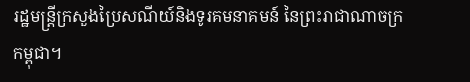រដ្ឋមន្រ្តីក្រសួងប្រៃសណីយ៍និងទូរគមនាគមន៍ នៃព្រះរាជាណាចក្រកម្ពុជា។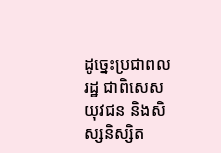ដូច្នេះប្រជាពលរដ្ឋ ជាពិសេសយុវជន និងសិស្សនិស្សិត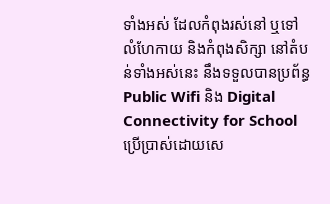ទាំងអស់ ដែលកំពុងរស់នៅ ឬទៅលំហែកាយ និងកំពុងសិក្សា នៅតំបន់ទាំងអស់នេះ នឹងទទួលបានប្រព័ន្ធ Public Wifi និង Digital Connectivity for School ប្រើប្រាស់ដោយសេ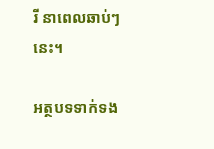រី នាពេលឆាប់ៗនេះ។

អត្ថបទទាក់ទង